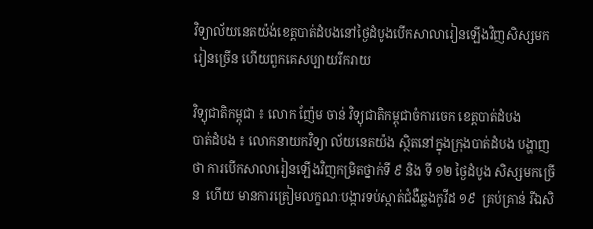វិទ្យាល័យនេតយ៉ង់ខេត្តបាត់ដំបងនៅថ្ងៃដំបូងបើកសាលារៀនឡើងវិញសិស្សមករៀនច្រើន ហើយពួកគេសប្បាយរីករាយ

វិទ្យុជាតិកម្ពុជា ៖ លោក ញ៉ែម ចាន់ វិទ្យុជាតិកម្ពុជាចំការចេក ខេត្តបាត់ដំបង
បាត់ដំបង ៖ លោកនាយកវិទ្យា ល័យនេតយ៉ង ស្ថិតនៅក្នុងក្រុងបាត់ដំបង បង្ហាញថា ការបើកសាលារៀនឡើងវិញកម្រិតថ្នាក់ទី ៩ និង ទី ១២ ថ្ងៃដំបូង សិស្សមកច្រើន  ហើយ មានការត្រៀមលក្ខណៈបង្ការទប់ស្កាត់ជំងឺឆ្លងកូវីដ ១៩  គ្រប់គ្រាន់ រីឯសិ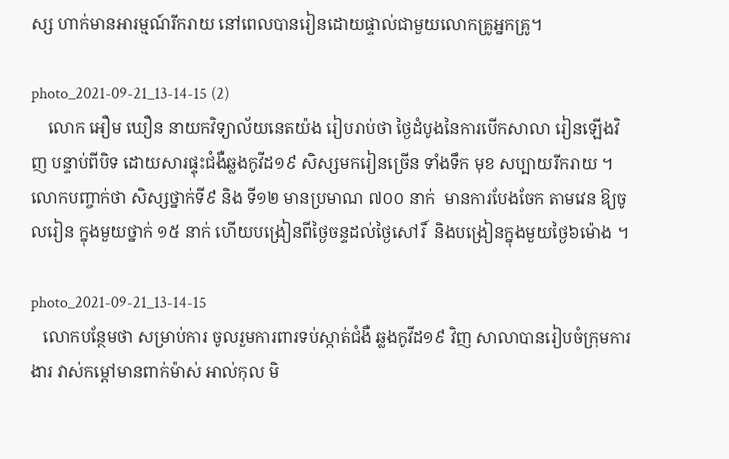ស្ស ហាក់មានអារម្មណ៍រីករាយ នៅពេលបានរៀនដោយផ្ទាល់ជាមួយលោកគ្រូអ្នកគ្រូ។

photo_2021-09-21_13-14-15 (2)
    លោក អឿម ឃឿន នាយកវិទ្យាល័យនេតយ៉ង រៀបរាប់ថា ថ្ងៃដំបូងនៃការបើកសាលា រៀនឡើងវិញ បន្ទាប់ពីបិទ ដោយសារផ្ទុះជំងឺឆ្លងកូវីដ១៩ សិស្សមករៀនច្រើន ទាំងទឹក មុខ សប្បាយរីករាយ ។ លោកបញ្ចាក់ថា សិស្សថ្នាក់ទី៩ និង ទី១២ មានប្រមាណ ៧០០ នាក់  មានការបែងចែក តាមវេន ឱ្យចូលរៀន ក្នុងមួយថ្នាក់ ១៥ នាក់ ហើយបង្រៀនពីថ្ងៃចន្ទដល់ថ្ងៃសៅរិ៍  និងបង្រៀនក្នុងមួយថ្ងៃ៦ម៉ោង ។

photo_2021-09-21_13-14-15
   លោកបន្ថែមថា សម្រាប់ការ ចូលរួមការពារទប់ស្កាត់ជំងឺ ឆ្លងកូវីដ១៩ វិញ សាលាបានរៀបចំក្រុមការងារ វាស់កម្តៅមានពាក់ម៉ាស់ អាល់កុល មិ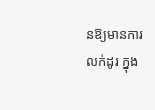នឱ្យមានការលក់ដូរ ក្នុង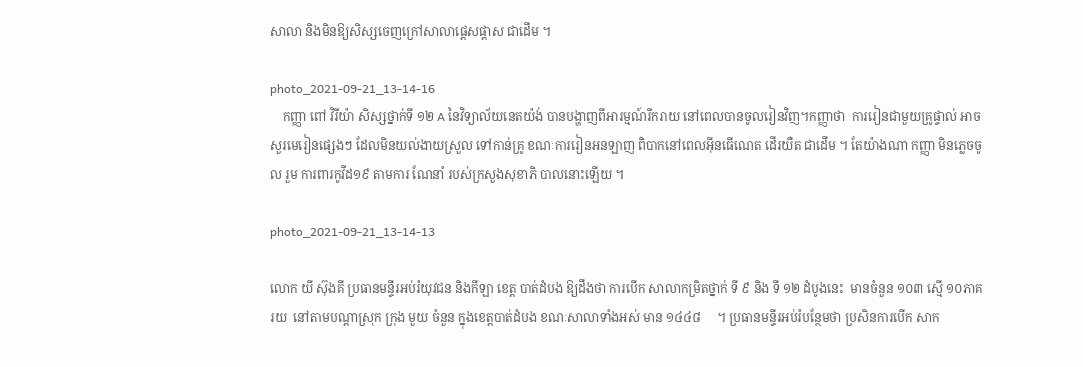សាលា និងមិនឱ្យសិស្សចេញក្រៅសាលាផ្តេសផ្តាស ជាដើម ។

photo_2021-09-21_13-14-16
    កញ្ញា ពៅ វិរីយ៉ា សិស្សថ្នាក់ទី ១២ A នៃវិទ្យាល័យនេតយ៉ង់ បានបង្ហាញពីអារម្មណ៍រីករាយ នៅពេលបានចូលរៀនវិញ។កញ្ញាថា  ការរៀនជាមួយគ្រូផ្ទាល់ អាចសួរមេរៀនផ្សេងៗ ដែលមិនយល់ងាយស្រួល ទៅកាន់គ្រូ ខណៈការរៀនអនឡាញ ពិបាកនៅពេលអ៊ីនធើណេត ដើរយឺត ជាដើម ។ តែយ៉ាងណា កញ្ញា មិនភ្លេចចូល រួម ការពារកូវីដ១៩ តាមការ ណែនាំ របស់ក្រសួងសុខាភិ បាលនោះឡើយ ។

photo_2021-09-21_13-14-13

លោក យី ស៊ុងគី ប្រធានមន្ទីរអប់រំយុវជន និងកីឡា ខេត្ត បាត់ដំបង ឱ្យដឹងថា ការបើក សាលាកម្រិតថ្នាក់ ទី ៩ និង ទី ១២ ដំបូងនេះ  មានចំនួន ១០៣ ស្មើ ១០ភាគរយ  នៅតាមបណ្តាស្រុក ក្រុង មួយ ចំនួន ក្នុងខេត្តបាត់ដំបង ខណៈសាលាទាំងអស់ មាន ១៤៤៨     ។ ប្រធានមន្ទីរអប់រំបន្ថែមថា ប្រសិនការបើក សាក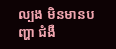ល្បង មិនមានបញ្ហា ជំងឺ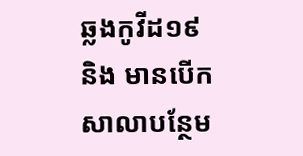ឆ្លងកូវីដ១៩ និង មានបើកសាលាបន្ថែម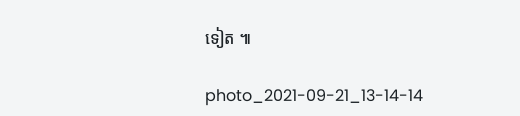ទៀត ៕

photo_2021-09-21_13-14-14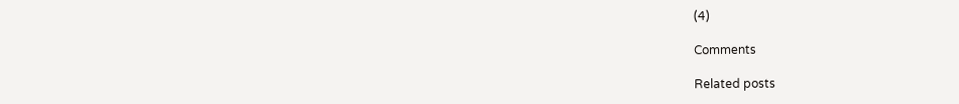(4)

Comments

Related posts